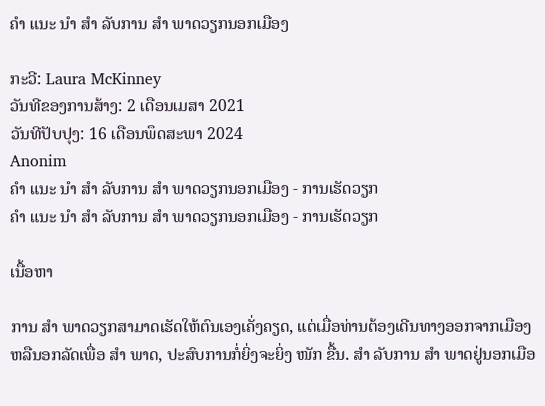ຄຳ ແນະ ນຳ ສຳ ລັບການ ສຳ ພາດວຽກນອກເມືອງ

ກະວີ: Laura McKinney
ວັນທີຂອງການສ້າງ: 2 ເດືອນເມສາ 2021
ວັນທີປັບປຸງ: 16 ເດືອນພຶດສະພາ 2024
Anonim
ຄຳ ແນະ ນຳ ສຳ ລັບການ ສຳ ພາດວຽກນອກເມືອງ - ການເຮັດວຽກ
ຄຳ ແນະ ນຳ ສຳ ລັບການ ສຳ ພາດວຽກນອກເມືອງ - ການເຮັດວຽກ

ເນື້ອຫາ

ການ ສຳ ພາດວຽກສາມາດເຮັດໃຫ້ຕົນເອງເຄັ່ງຄຽດ, ແຕ່ເມື່ອທ່ານຕ້ອງເດີນທາງອອກຈາກເມືອງຫລືນອກລັດເພື່ອ ສຳ ພາດ, ປະສົບການກໍ່ຍິ່ງຈະຍິ່ງ ໜັກ ຂື້ນ. ສຳ ລັບການ ສຳ ພາດຢູ່ນອກເມືອ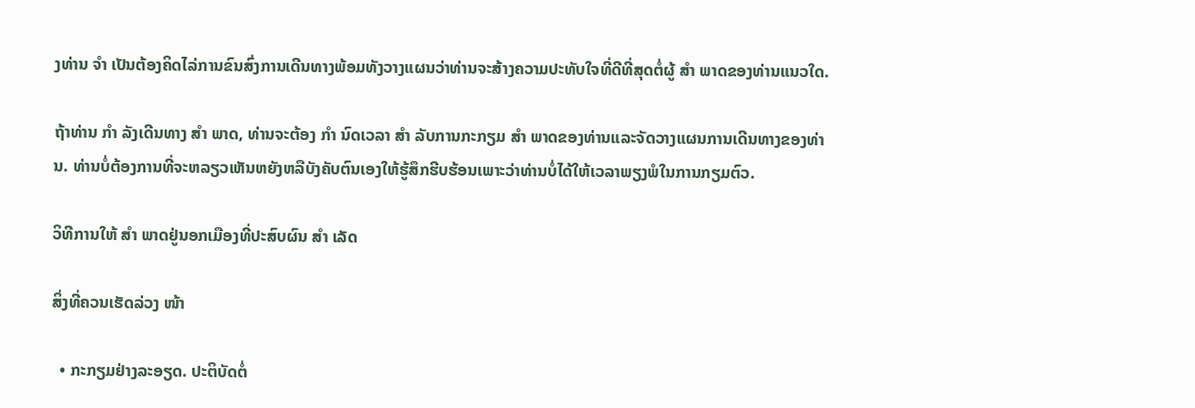ງທ່ານ ຈຳ ເປັນຕ້ອງຄິດໄລ່ການຂົນສົ່ງການເດີນທາງພ້ອມທັງວາງແຜນວ່າທ່ານຈະສ້າງຄວາມປະທັບໃຈທີ່ດີທີ່ສຸດຕໍ່ຜູ້ ສຳ ພາດຂອງທ່ານແນວໃດ.

ຖ້າທ່ານ ກຳ ລັງເດີນທາງ ສຳ ພາດ, ທ່ານຈະຕ້ອງ ກຳ ນົດເວລາ ສຳ ລັບການກະກຽມ ສຳ ພາດຂອງທ່ານແລະຈັດວາງແຜນການເດີນທາງຂອງທ່ານ. ທ່ານບໍ່ຕ້ອງການທີ່ຈະຫລຽວເຫັນຫຍັງຫລືບັງຄັບຕົນເອງໃຫ້ຮູ້ສຶກຮີບຮ້ອນເພາະວ່າທ່ານບໍ່ໄດ້ໃຫ້ເວລາພຽງພໍໃນການກຽມຕົວ.

ວິທີການໃຫ້ ສຳ ພາດຢູ່ນອກເມືອງທີ່ປະສົບຜົນ ສຳ ເລັດ

ສິ່ງທີ່ຄວນເຮັດລ່ວງ ໜ້າ

  • ກະກຽມຢ່າງລະອຽດ. ປະຕິບັດຕໍ່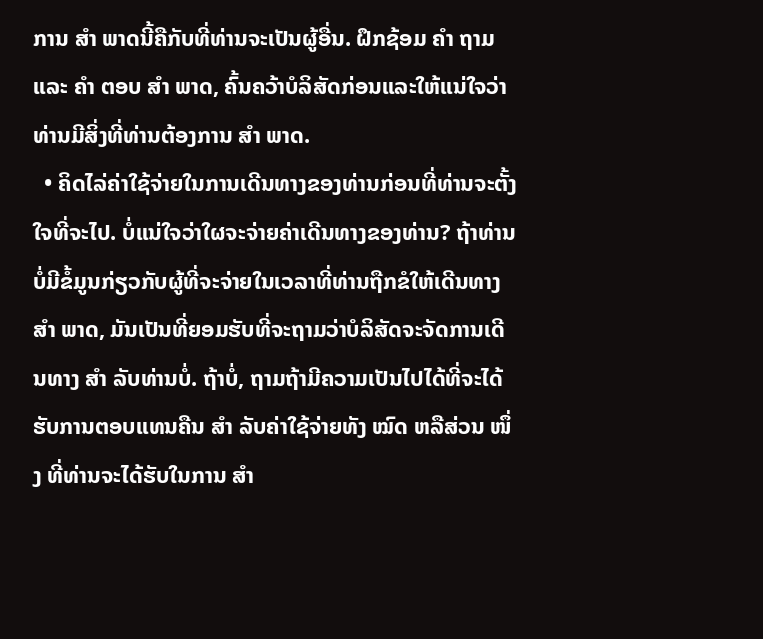ການ ສຳ ພາດນີ້ຄືກັບທີ່ທ່ານຈະເປັນຜູ້ອື່ນ. ຝຶກຊ້ອມ ຄຳ ຖາມແລະ ຄຳ ຕອບ ສຳ ພາດ, ຄົ້ນຄວ້າບໍລິສັດກ່ອນແລະໃຫ້ແນ່ໃຈວ່າທ່ານມີສິ່ງທີ່ທ່ານຕ້ອງການ ສຳ ພາດ.
  • ຄິດໄລ່ຄ່າໃຊ້ຈ່າຍໃນການເດີນທາງຂອງທ່ານກ່ອນທີ່ທ່ານຈະຕັ້ງໃຈທີ່ຈະໄປ. ບໍ່ແນ່ໃຈວ່າໃຜຈະຈ່າຍຄ່າເດີນທາງຂອງທ່ານ? ຖ້າທ່ານບໍ່ມີຂໍ້ມູນກ່ຽວກັບຜູ້ທີ່ຈະຈ່າຍໃນເວລາທີ່ທ່ານຖືກຂໍໃຫ້ເດີນທາງ ສຳ ພາດ, ມັນເປັນທີ່ຍອມຮັບທີ່ຈະຖາມວ່າບໍລິສັດຈະຈັດການເດີນທາງ ສຳ ລັບທ່ານບໍ່. ຖ້າບໍ່, ຖາມຖ້າມີຄວາມເປັນໄປໄດ້ທີ່ຈະໄດ້ຮັບການຕອບແທນຄືນ ສຳ ລັບຄ່າໃຊ້ຈ່າຍທັງ ໝົດ ຫລືສ່ວນ ໜຶ່ງ ທີ່ທ່ານຈະໄດ້ຮັບໃນການ ສຳ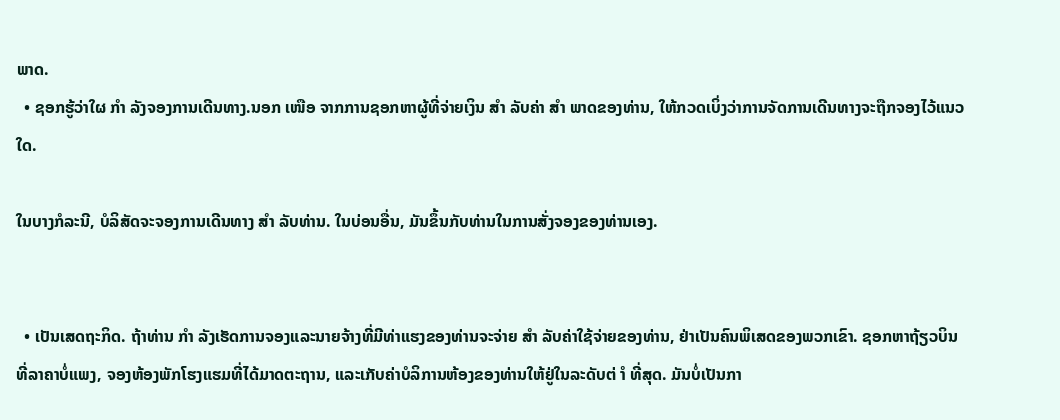ພາດ.
  • ຊອກຮູ້ວ່າໃຜ ກຳ ລັງຈອງການເດີນທາງ.ນອກ ເໜືອ ຈາກການຊອກຫາຜູ້ທີ່ຈ່າຍເງິນ ສຳ ລັບຄ່າ ສຳ ພາດຂອງທ່ານ, ໃຫ້ກວດເບິ່ງວ່າການຈັດການເດີນທາງຈະຖືກຈອງໄວ້ແນວໃດ.

ໃນບາງກໍລະນີ, ບໍລິສັດຈະຈອງການເດີນທາງ ສຳ ລັບທ່ານ. ໃນບ່ອນອື່ນ, ມັນຂຶ້ນກັບທ່ານໃນການສັ່ງຈອງຂອງທ່ານເອງ.


  • ເປັນເສດຖະກິດ. ຖ້າທ່ານ ກຳ ລັງເຮັດການຈອງແລະນາຍຈ້າງທີ່ມີທ່າແຮງຂອງທ່ານຈະຈ່າຍ ສຳ ລັບຄ່າໃຊ້ຈ່າຍຂອງທ່ານ, ຢ່າເປັນຄົນພິເສດຂອງພວກເຂົາ. ຊອກຫາຖ້ຽວບິນທີ່ລາຄາບໍ່ແພງ, ຈອງຫ້ອງພັກໂຮງແຮມທີ່ໄດ້ມາດຕະຖານ, ແລະເກັບຄ່າບໍລິການຫ້ອງຂອງທ່ານໃຫ້ຢູ່ໃນລະດັບຕ່ ຳ ທີ່ສຸດ. ມັນບໍ່ເປັນກາ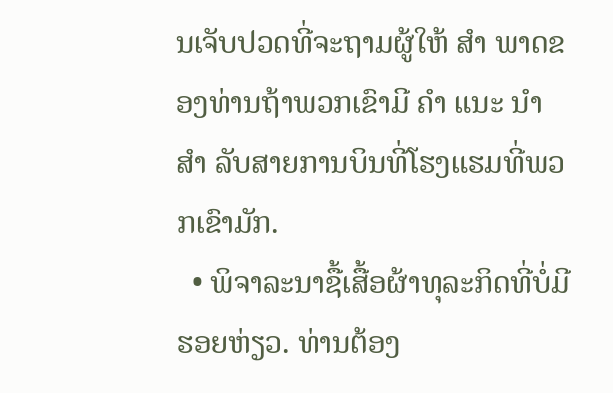ນເຈັບປວດທີ່ຈະຖາມຜູ້ໃຫ້ ສຳ ພາດຂອງທ່ານຖ້າພວກເຂົາມີ ຄຳ ແນະ ນຳ ສຳ ລັບສາຍການບິນທີ່ໂຮງແຮມທີ່ພວກເຂົາມັກ.
  • ພິຈາລະນາຊື້ເສື້ອຜ້າທຸລະກິດທີ່ບໍ່ມີຮອຍຫ່ຽວ. ທ່ານຕ້ອງ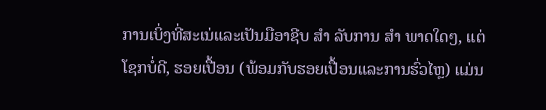ການເບິ່ງທີ່ສະເນ່ແລະເປັນມືອາຊີບ ສຳ ລັບການ ສຳ ພາດໃດໆ, ແຕ່ໂຊກບໍ່ດີ, ຮອຍເປື້ອນ (ພ້ອມກັບຮອຍເປື້ອນແລະການຮົ່ວໄຫຼ) ແມ່ນ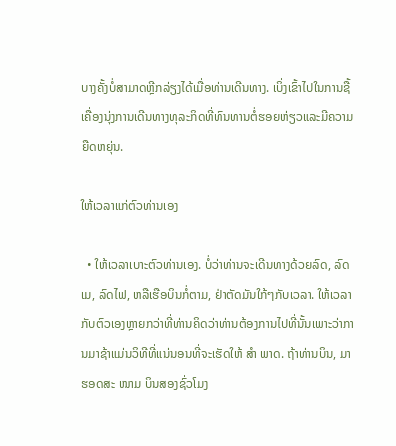ບາງຄັ້ງບໍ່ສາມາດຫຼີກລ່ຽງໄດ້ເມື່ອທ່ານເດີນທາງ. ເບິ່ງເຂົ້າໄປໃນການຊື້ເຄື່ອງນຸ່ງການເດີນທາງທຸລະກິດທີ່ທົນທານຕໍ່ຮອຍຫ່ຽວແລະມີຄວາມຍືດຫຍຸ່ນ.

ໃຫ້ເວລາແກ່ຕົວທ່ານເອງ

  • ໃຫ້ເວລາເບາະຕົວທ່ານເອງ. ບໍ່ວ່າທ່ານຈະເດີນທາງດ້ວຍລົດ, ລົດເມ, ລົດໄຟ, ຫລືເຮືອບິນກໍ່ຕາມ, ຢ່າຕັດມັນໃກ້ໆກັບເວລາ. ໃຫ້ເວລາກັບຕົວເອງຫຼາຍກວ່າທີ່ທ່ານຄິດວ່າທ່ານຕ້ອງການໄປທີ່ນັ້ນເພາະວ່າການມາຊ້າແມ່ນວິທີທີ່ແນ່ນອນທີ່ຈະເຮັດໃຫ້ ສຳ ພາດ. ຖ້າທ່ານບິນ, ມາຮອດສະ ໜາມ ບິນສອງຊົ່ວໂມງ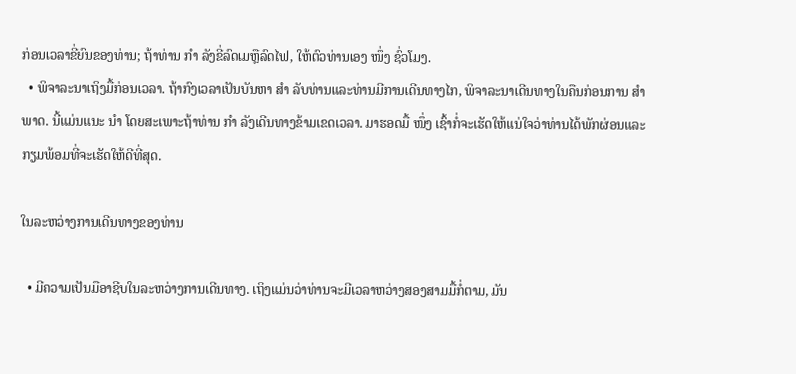ກ່ອນເວລາຂີ່ຍົນຂອງທ່ານ; ຖ້າທ່ານ ກຳ ລັງຂີ່ລົດເມຫຼືລົດໄຟ, ໃຫ້ຕົວທ່ານເອງ ໜຶ່ງ ຊົ່ວໂມງ.
  • ພິຈາລະນາເຖິງມື້ກ່ອນເວລາ. ຖ້າກົງເວລາເປັນບັນຫາ ສຳ ລັບທ່ານແລະທ່ານມີການເດີນທາງໄກ, ພິຈາລະນາເດີນທາງໃນຄືນກ່ອນການ ສຳ ພາດ. ນີ້ແມ່ນແນະ ນຳ ໂດຍສະເພາະຖ້າທ່ານ ກຳ ລັງເດີນທາງຂ້າມເຂດເວລາ. ມາຮອດມື້ ໜຶ່ງ ເຊົ້າກໍ່ຈະເຮັດໃຫ້ແນ່ໃຈວ່າທ່ານໄດ້ພັກຜ່ອນແລະກຽມພ້ອມທີ່ຈະເຮັດໃຫ້ດີທີ່ສຸດ.

ໃນລະຫວ່າງການເດີນທາງຂອງທ່ານ

  • ມີຄວາມເປັນມືອາຊີບໃນລະຫວ່າງການເດີນທາງ. ເຖິງແມ່ນວ່າທ່ານຈະມີເວລາຫວ່າງສອງສາມມື້ກໍ່ຕາມ, ມັນ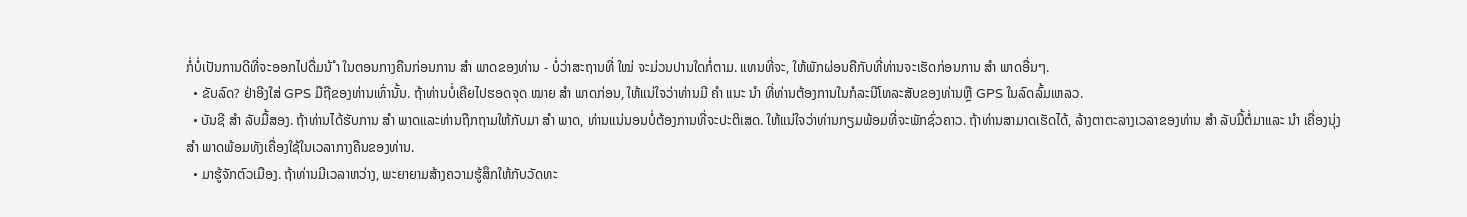ກໍ່ບໍ່ເປັນການດີທີ່ຈະອອກໄປດື່ມນ້ ຳ ໃນຕອນກາງຄືນກ່ອນການ ສຳ ພາດຂອງທ່ານ - ບໍ່ວ່າສະຖານທີ່ ໃໝ່ ຈະມ່ວນປານໃດກໍ່ຕາມ. ແທນທີ່ຈະ, ໃຫ້ພັກຜ່ອນຄືກັບທີ່ທ່ານຈະເຮັດກ່ອນການ ສຳ ພາດອື່ນໆ.
  • ຂັບລົດ? ຢ່າອີງໃສ່ GPS ມືຖືຂອງທ່ານເທົ່ານັ້ນ. ຖ້າທ່ານບໍ່ເຄີຍໄປຮອດຈຸດ ໝາຍ ສຳ ພາດກ່ອນ, ໃຫ້ແນ່ໃຈວ່າທ່ານມີ ຄຳ ແນະ ນຳ ທີ່ທ່ານຕ້ອງການໃນກໍລະນີໂທລະສັບຂອງທ່ານຫຼື GPS ໃນລົດລົ້ມເຫລວ.
  • ບັນຊີ ສຳ ລັບມື້ສອງ. ຖ້າທ່ານໄດ້ຮັບການ ສຳ ພາດແລະທ່ານຖືກຖາມໃຫ້ກັບມາ ສຳ ພາດ, ທ່ານແນ່ນອນບໍ່ຕ້ອງການທີ່ຈະປະຕິເສດ. ໃຫ້ແນ່ໃຈວ່າທ່ານກຽມພ້ອມທີ່ຈະພັກຊົ່ວຄາວ. ຖ້າທ່ານສາມາດເຮັດໄດ້, ລ້າງຕາຕະລາງເວລາຂອງທ່ານ ສຳ ລັບມື້ຕໍ່ມາແລະ ນຳ ເຄື່ອງນຸ່ງ ສຳ ພາດພ້ອມທັງເຄື່ອງໃຊ້ໃນເວລາກາງຄືນຂອງທ່ານ.
  • ມາຮູ້ຈັກຕົວເມືອງ. ຖ້າທ່ານມີເວລາຫວ່າງ, ພະຍາຍາມສ້າງຄວາມຮູ້ສຶກໃຫ້ກັບວັດທະ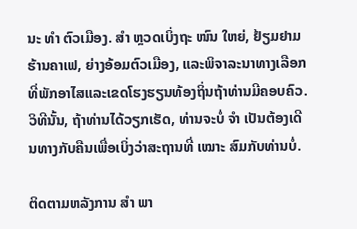ນະ ທຳ ຕົວເມືອງ. ສຳ ຫຼວດເບິ່ງຖະ ໜົນ ໃຫຍ່, ຢ້ຽມຢາມຮ້ານຄາເຟ, ຍ່າງອ້ອມຕົວເມືອງ, ແລະພິຈາລະນາທາງເລືອກທີ່ພັກອາໄສແລະເຂດໂຮງຮຽນທ້ອງຖິ່ນຖ້າທ່ານມີຄອບຄົວ. ວິທີນັ້ນ, ຖ້າທ່ານໄດ້ວຽກເຮັດ, ທ່ານຈະບໍ່ ຈຳ ເປັນຕ້ອງເດີນທາງກັບຄືນເພື່ອເບິ່ງວ່າສະຖານທີ່ ເໝາະ ສົມກັບທ່ານບໍ່.

ຕິດຕາມຫລັງການ ສຳ ພາ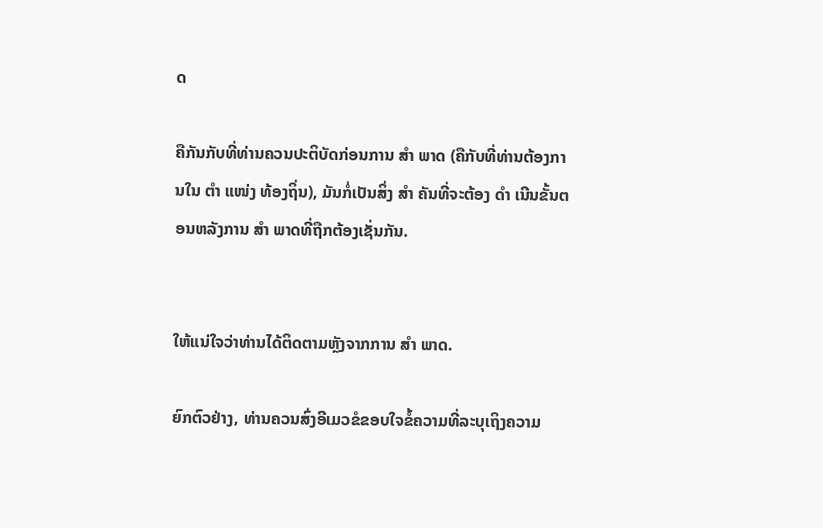ດ

ຄືກັນກັບທີ່ທ່ານຄວນປະຕິບັດກ່ອນການ ສຳ ພາດ (ຄືກັບທີ່ທ່ານຕ້ອງການໃນ ຕຳ ແໜ່ງ ທ້ອງຖິ່ນ), ມັນກໍ່ເປັນສິ່ງ ສຳ ຄັນທີ່ຈະຕ້ອງ ດຳ ເນີນຂັ້ນຕອນຫລັງການ ສຳ ພາດທີ່ຖືກຕ້ອງເຊັ່ນກັນ.


ໃຫ້ແນ່ໃຈວ່າທ່ານໄດ້ຕິດຕາມຫຼັງຈາກການ ສຳ ພາດ.

ຍົກຕົວຢ່າງ, ທ່ານຄວນສົ່ງອີເມວຂໍຂອບໃຈຂໍ້ຄວາມທີ່ລະບຸເຖິງຄວາມ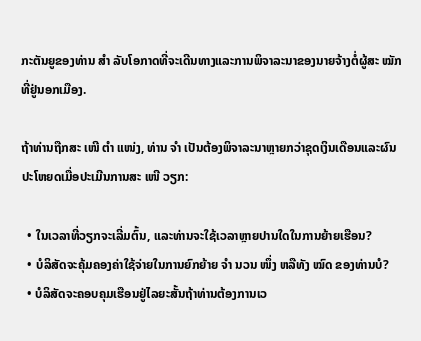ກະຕັນຍູຂອງທ່ານ ສຳ ລັບໂອກາດທີ່ຈະເດີນທາງແລະການພິຈາລະນາຂອງນາຍຈ້າງຕໍ່ຜູ້ສະ ໝັກ ທີ່ຢູ່ນອກເມືອງ.

ຖ້າທ່ານຖືກສະ ເໜີ ຕຳ ແໜ່ງ, ທ່ານ ຈຳ ເປັນຕ້ອງພິຈາລະນາຫຼາຍກວ່າຊຸດເງິນເດືອນແລະຜົນປະໂຫຍດເມື່ອປະເມີນການສະ ເໜີ ວຽກ:

  • ໃນເວລາທີ່ວຽກຈະເລີ່ມຕົ້ນ, ແລະທ່ານຈະໃຊ້ເວລາຫຼາຍປານໃດໃນການຍ້າຍເຮືອນ?
  • ບໍລິສັດຈະຄຸ້ມຄອງຄ່າໃຊ້ຈ່າຍໃນການຍົກຍ້າຍ ຈຳ ນວນ ໜຶ່ງ ຫລືທັງ ໝົດ ຂອງທ່ານບໍ?
  • ບໍລິສັດຈະຄອບຄຸມເຮືອນຢູ່ໄລຍະສັ້ນຖ້າທ່ານຕ້ອງການເວ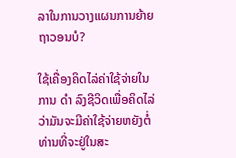ລາໃນການວາງແຜນການຍ້າຍຖາວອນບໍ?

ໃຊ້ເຄື່ອງຄິດໄລ່ຄ່າໃຊ້ຈ່າຍໃນການ ດຳ ລົງຊີວິດເພື່ອຄິດໄລ່ວ່າມັນຈະມີຄ່າໃຊ້ຈ່າຍຫຍັງຕໍ່ທ່ານທີ່ຈະຢູ່ໃນສະ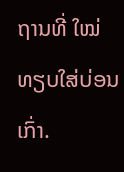ຖານທີ່ ໃໝ່ ທຽບໃສ່ບ່ອນເກົ່າ.